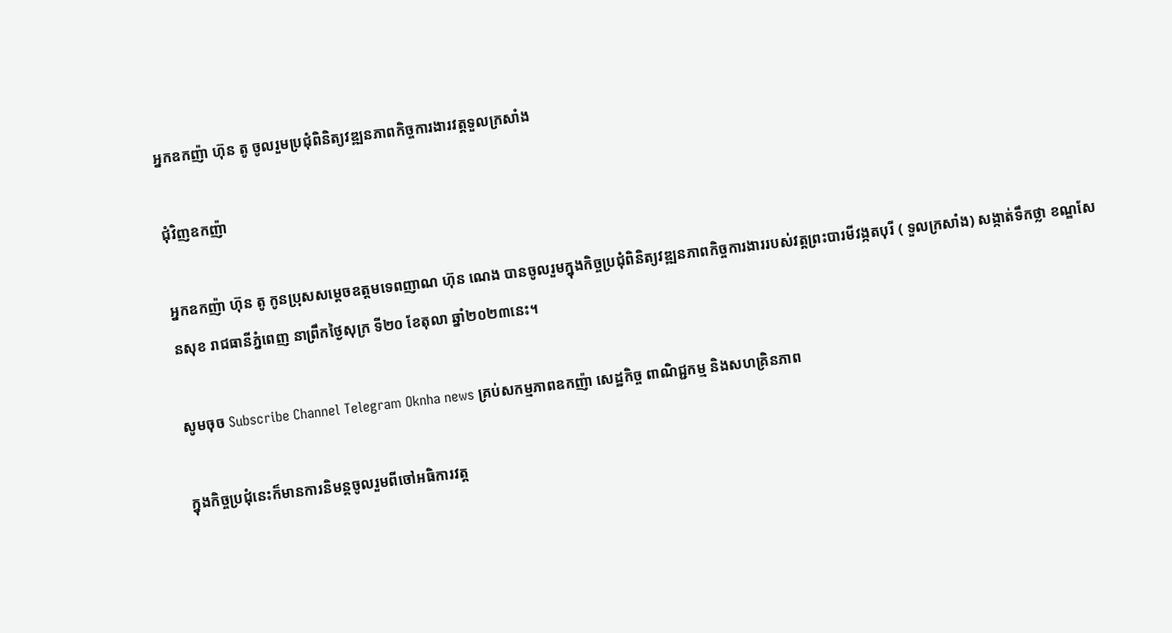អ្នកឧកញ៉ា ហ៊ុន តូ ចូលរួមប្រជុំពិនិត្យវឌ្ឍនភាពកិច្ចការងារវត្តទួលក្រសាំង

ជុំវិញឧកញ៉ា

អ្នកឧកញ៉ា ហ៊ុន តូ កូនប្រុសសម្តេចឧត្តមទេពញាណ ហ៊ុន ណេង បានចូលរួមក្នុងកិច្ចប្រជុំពិនិត្យវឌ្ឍនភាពកិច្ចការងាររបស់វត្តព្រះបារមីវង្កតបុរី ( ទួលក្រសាំង) សង្កាត់ទឹកថ្លា ខណ្ឌសែនសុខ រាជធានីភ្នំពេញ នាព្រឹកថ្ងៃសុក្រ ទី២០ ខែតុលា ឆ្នាំ២០២៣នេះ។

សូមចុច Subscribe Channel Telegram Oknha news គ្រប់សកម្មភាពឧកញ៉ា សេដ្ឋកិច្ច ពាណិជ្ជកម្ម និងសហគ្រិនភាព

ក្នុងកិច្ចប្រជុំនេះក៏មានការនិមន្តចូលរួមពីចៅអធិការវត្ត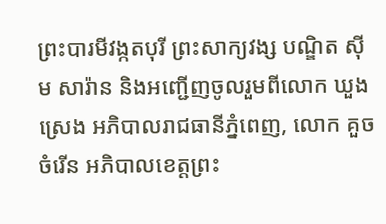ព្រះបារមីវង្កតបុរី ព្រះសាក្យវង្ស បណ្ឌិត ស៊ីម សារ៉ាន និងអញ្ជើញចូលរួមពីលោក ឃួង ស្រេង អភិបាលរាជធានីភ្នំពេញ, លោក គួច ចំរើន អភិបាលខេត្តព្រះ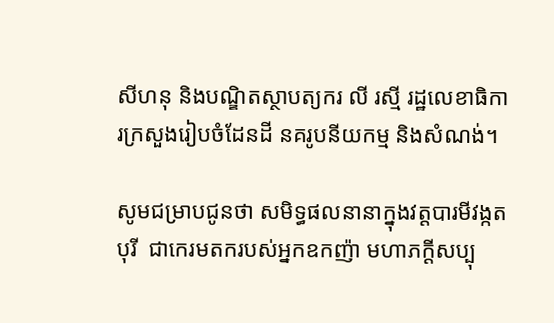សីហនុ និងបណ្ឌិតស្ថាបត្យករ លី រស្មី រដ្ឋលេខាធិការក្រសួងរៀបចំដែនដី នគរូបនីយកម្ម និងសំណង់។

សូមជម្រាបជូនថា សមិទ្ធផលនានាក្នុងវត្តបារមីវង្កតបុរី  ជាកេរមតករបស់អ្នកឧកញ៉ា មហាភកី្តសប្បុ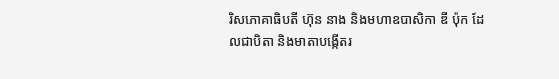រិសភោគាធិបតី ហ៊ុន នាង និងមហាឧបាសិកា ឌី ប៉ុក ដែលជាបិតា និងមាតាបង្កើតរ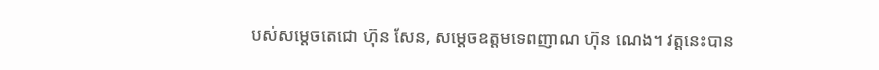បស់សម្តេចតេជោ ហ៊ុន សែន, សម្តេចឧត្តមទេពញាណ ហ៊ុន ណេង។ វត្តនេះបាន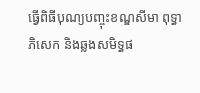ធ្វើពិធីបុណ្យបញ្ចុះខណ្ឌសីមា ពុទ្ធាភិសេក និងឆ្លងសមិទ្ធផ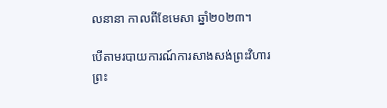លនានា កាលពីខែមេសា ឆ្នាំ២០២៣។

បើតាមរបាយការណ៍ការសាងសង់ព្រះវិហារ ព្រះ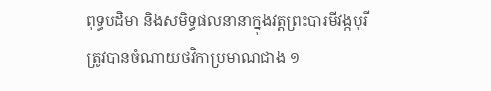ពុទ្ធបដិមា និងសមិទ្ធផលនានាក្នុងវត្តព្រះបារមីវង្កបុរី ត្រូវបានចំណាយថវិកាប្រមាណជាង ១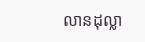លានដុល្លា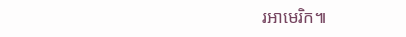រអាមេរិក៕